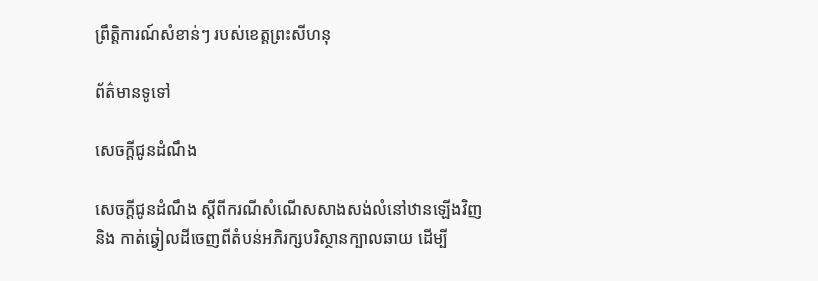ព្រឹត្តិការណ៍សំខាន់ៗ របស់ខេត្តព្រះសីហនុ

ព័ត៌មានទូទៅ

សេចក្តីជូនដំណឹង

សេចក្តីជូនដំណឹង ស្តីពីករណីសំណើសសាងសង់លំនៅឋានឡើងវិញ និង កាត់ឆ្វៀលដីចេញពីតំបន់អភិរក្សបរិស្ថានក្បាលឆាយ ដើម្បី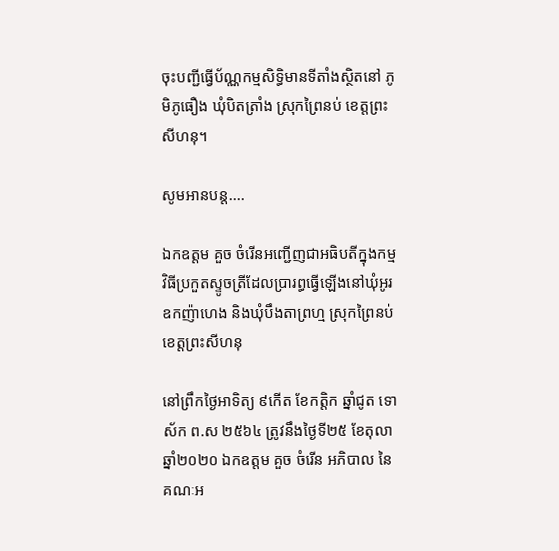ចុះបញ្ជីធ្វើប័ណ្ណកម្មសិទ្ធិមានទីតាំងស្ថិតនៅ ភូមិភូធឿង ឃុំបិតត្រាំង ស្រុកព្រៃនប់ ខេត្តព្រះសីហនុ។

សូមអានបន្ត....

ឯកឧត្តម គួច ចំរើនអញ្ជើញជាអធិបតីក្នុងកម្មវិធីប្រកួតស្ទូចត្រីដែលប្រារព្ធធ្វើឡើងនៅឃុំអូរឧកញ៉ាហេង និងឃុំបឹងតាព្រហ្ម ស្រុកព្រៃនប់ ខេត្តព្រះសីហនុ

នៅព្រឹកថ្ងៃអាទិត្យ ៩កើត ខែកត្តិក ឆ្នាំជូត ទោស័ក ព.ស ២៥៦៤ ត្រូវនឹងថ្ងៃទី២៥ ខែតុលា ឆ្នាំ២០២០ ឯកឧត្តម គួច ចំរើន អភិបាល នៃគណៈអ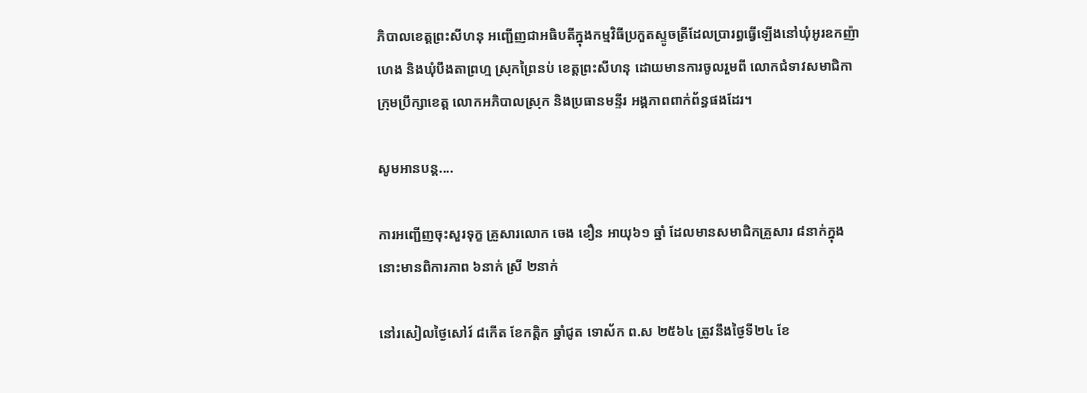ភិបាលខេត្តព្រះសីហនុ អញ្ជើញជាអធិបតីក្នុងកម្មវិធីប្រកួតស្ទូចត្រីដែលប្រារព្ធធ្វើឡើងនៅឃុំអូរឧកញ៉ាហេង និងឃុំបឹងតាព្រហ្ម ស្រុកព្រៃនប់ ខេត្តព្រះសីហនុ ដោយមានការចូលរួមពី លោកជំទាវសមាជិកាក្រុមប្រឹក្សាខេត្ត លោកអភិបាលស្រុក និងប្រធានមន្ទីរ អង្គភាពពាក់ព័ន្ធផងដែរ។

សូមអានបន្ត....

ការអញ្ជើញចុះសួរទុក្ខ គ្រួសារលោក ចេង ខឿន អាយុ៦១ ឆ្នាំ ដែលមានសមាជិកគ្រួសារ ៨នាក់ក្នុងនោះមានពិការភាព ៦នាក់ ស្រី ២នាក់

នៅរសៀលថ្ងៃសៅរ៍ ៨កើត ខែកត្តិក ឆ្នាំជូត ទោស័ក ព.ស ២៥៦៤ ត្រូវនឹងថ្ងៃទី២៤ ខែ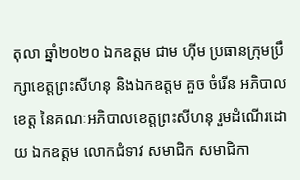តុលា ឆ្នាំ២០២០ ឯកឧត្ដម ជាម ហុីម ប្រធានក្រុមប្រឹក្សាខេត្តព្រះសីហនុ និងឯកឧត្ដម គួច ចំរើន អភិបាលខេត្ត នៃគណៈអភិបាលខេត្តព្រះសីហនុ រួមដំណើរដោយ ឯកឧត្តម លោកជំទាវ សមាជិក សមាជិកា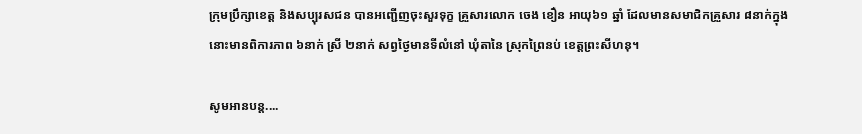ក្រុមប្រឹក្សាខេត្ត និងសប្បុរសជន បានអញ្ជើញចុះសួរទុក្ខ គ្រួសារលោក ចេង ខឿន អាយុ៦១ ឆ្នាំ ដែលមានសមាជិកគ្រួសារ ៨នាក់ក្នុងនោះមានពិការភាព ៦នាក់ ស្រី ២នាក់ សព្វថ្ងៃមានទីលំនៅ ឃុំតានៃ ស្រុកព្រៃនប់ ខេត្តព្រះសីហនុ។

សូមអានបន្ត....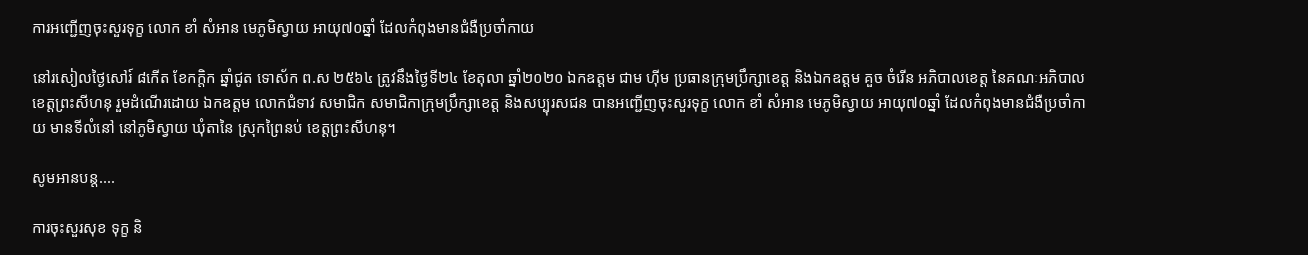ការអញ្ជើញចុះសួរទុក្ខ លោក ខាំ សំអាន មេភូមិស្វាយ អាយុ៧០ឆ្នាំ ដែលកំពុងមានជំងឺប្រចាំកាយ

នៅរសៀលថ្ងៃសៅរ៍ ៨កើត ខែកក្តិក ឆ្នាំជូត ទោស័ក ព.ស ២៥៦៤ ត្រូវនឹងថ្ងៃទី២៤ ខែតុលា ឆ្នាំ២០២០ ឯកឧត្ដម ជាម ហុីម ប្រធានក្រុមប្រឹក្សាខេត្ត និងឯកឧត្ដម គួច ចំរើន អភិបាលខេត្ត នៃគណៈអភិបាលខេត្តព្រះសីហនុ រួមដំណើរដោយ ឯកឧត្តម លោកជំទាវ សមាជិក សមាជិកាក្រុមប្រឹក្សាខេត្ត និងសប្បុរសជន បានអញ្ជើញចុះសួរទុក្ខ លោក ខាំ សំអាន មេភូមិស្វាយ អាយុ៧០ឆ្នាំ ដែលកំពុងមានជំងឺប្រចាំកាយ មានទីលំនៅ នៅភូមិស្វាយ ឃុំតានៃ ស្រុកព្រៃនប់ ខេត្តព្រះសីហនុ។

សូមអានបន្ត....

ការចុះសួរសុខ ទុក្ខ និ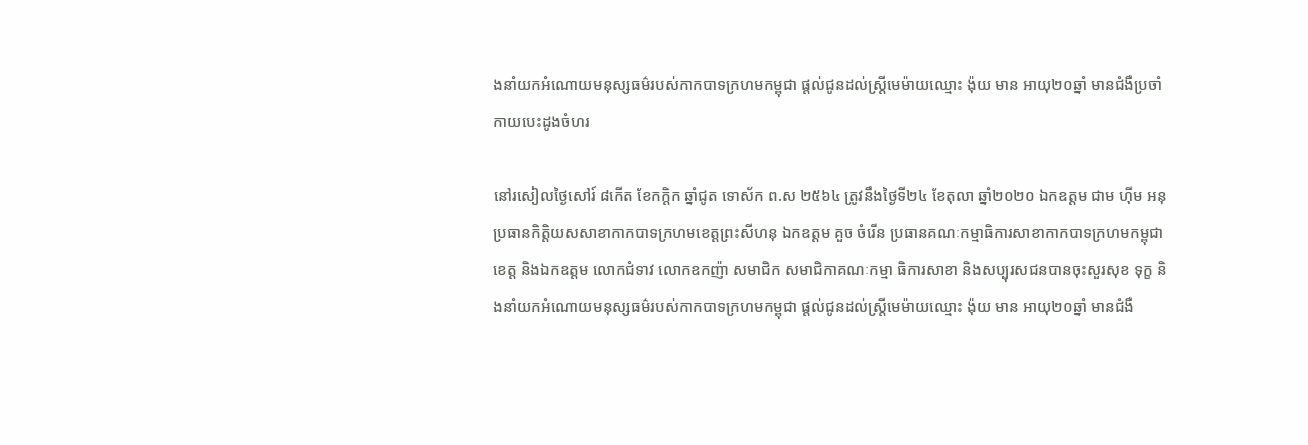ងនាំយកអំណោយមនុស្សធម៌របស់កាកបាទក្រហមកម្ពុជា ផ្តល់ជូនដល់ស្ត្រីមេម៉ាយឈ្មោះ ង៉ុយ មាន អាយុ២០ឆ្នាំ មានជំងឺប្រចាំកាយបេះដូងចំហរ

នៅរសៀលថ្ងៃសៅរ៍ ៨កើត ខែកក្តិក ឆ្នាំជូត ទោស័ក ព.ស ២៥៦៤ ត្រូវនឹងថ្ងៃទី២៤ ខែតុលា ឆ្នាំ២០២០ ឯកឧត្ដម ជាម ហុីម អនុប្រធានកិត្តិយសសាខាកាកបាទក្រហមខេត្តព្រះសីហនុ ឯកឧត្ដម គួច ចំរើន ប្រធានគណៈកម្មាធិការសាខាកាកបាទក្រហមកម្ពុជាខេត្ត និងឯកឧត្តម លោកជំទាវ លោកឧកញ៉ា សមាជិក សមាជិកាគណៈកម្មា ធិការសាខា និងសប្បុរសជនបានចុះសួរសុខ ទុក្ខ និងនាំយកអំណោយមនុស្សធម៌របស់កាកបាទក្រហមកម្ពុជា ផ្តល់ជូនដល់ស្ត្រីមេម៉ាយឈ្មោះ ង៉ុយ មាន អាយុ២០ឆ្នាំ មានជំងឺ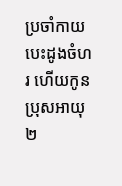ប្រចាំកាយបេះដូងចំហរ ហើយកូនប្រុសអាយុ ២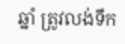ឆ្នាំ ត្រូវលង់ទឹក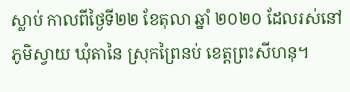ស្លាប់ កាលពីថ្ងៃទី២២ ខែតុលា ឆ្នាំ ២០២០ ដែលរស់នៅភូមិស្វាយ ឃុំតានៃ ស្រុកព្រៃនប់ ខេត្តព្រះសីហនុ។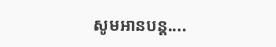សូមអានបន្ត....